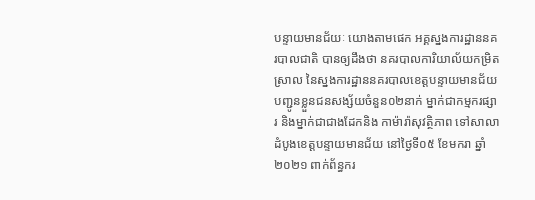បន្ទាយមានជ័យៈ យោងតាមផេក អគ្គស្នងការដ្ឋាននគរបាលជាតិ បានឲ្យដឹងថា នគរបាលការិយាល័យកម្រិតស្រាល នៃស្នងការដ្ឋាននគរបាលខេត្តបន្ទាយមានជ័យ បញ្ជូនខ្លួនជនសង្ស័យចំនួន០២នាក់ ម្នាក់ជាកម្មករផ្សារ និងម្នាក់ជាជាងដែកនិង កាម៉ារ៉ាសុវត្ថិភាព ទៅសាលាដំបូងខេត្តបន្ទាយមានជ័យ នៅថ្ងៃទី០៥ ខែមករា ឆ្នាំ២០២១ ពាក់ព័ន្ធករ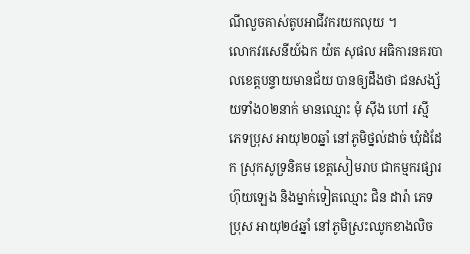ណីលួចគាស់តូបអាជីវករយកលុយ ។
លោកវរសេនីយ៍ឯក យ៉ត សុផល អធិការនគរបាលខេត្តបន្ទាយមានជ័យ បានឲ្យដឹងថា ជនសង្ស័យទាំង០២នាក់ មានឈ្មោះ មុំ ស៊ីង ហៅ រស្មី ភេទប្រុស អាយុ២០ឆ្នាំ នៅភូមិថ្នល់ដាច់ ឃុំដំដែក ស្រុកសូទ្រនិគម ខេត្តសៀមរាប ជាកម្មករផ្សារហ៊ុយឡេង និងម្នាក់ទៀតឈ្មោះ ជិន ដារ៉ា ភេទប្រុស អាយុ២៤ឆ្នាំ នៅភូមិស្រះឈូកខាងលិច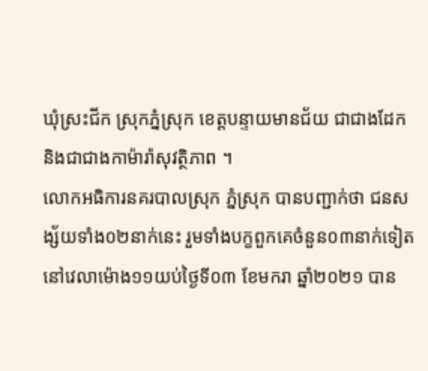ឃុំស្រះជីក ស្រុកភ្នំស្រុក ខេត្តបន្ទាយមានជ័យ ជាជាងដែក និងជាជាងកាម៉ារ៉ាសុវត្ថិភាព ។
លោកអធិការនគរបាលស្រុក ភ្នំស្រុក បានបញ្ជាក់ថា ជនសង្ស័យទាំង០២នាក់នេះ រួមទាំងបក្ខពួកគេចំនួន០៣នាក់ទៀត នៅវេលាម៉ោង១១យប់ថ្ងៃទី០៣ ខែមករា ឆ្នាំ២០២១ បាន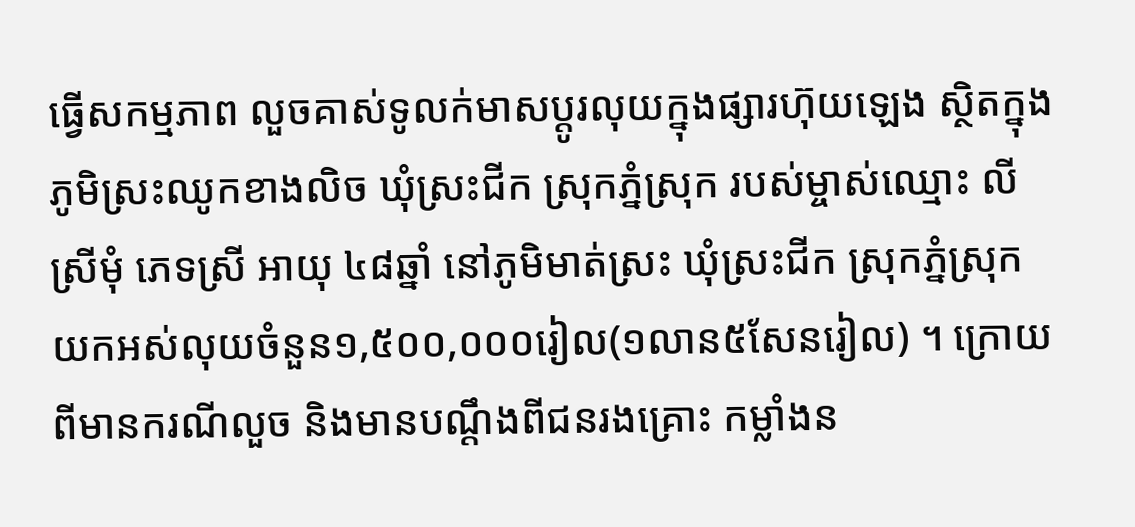ធ្វើសកម្មភាព លួចគាស់ទូលក់មាសប្តូរលុយក្នុងផ្សារហ៊ុយឡេង ស្ថិតក្នុងភូមិស្រះឈូកខាងលិច ឃុំស្រះជីក ស្រុកភ្នំស្រុក របស់ម្ចាស់ឈ្មោះ លី ស្រីមុំ ភេទស្រី អាយុ ៤៨ឆ្នាំ នៅភូមិមាត់ស្រះ ឃុំស្រះជីក ស្រុកភ្នំស្រុក យកអស់លុយចំនួន១,៥០០,០០០រៀល(១លាន៥សែនរៀល) ។ ក្រោយពីមានករណីលួច និងមានបណ្តឹងពីជនរងគ្រោះ កម្លាំងន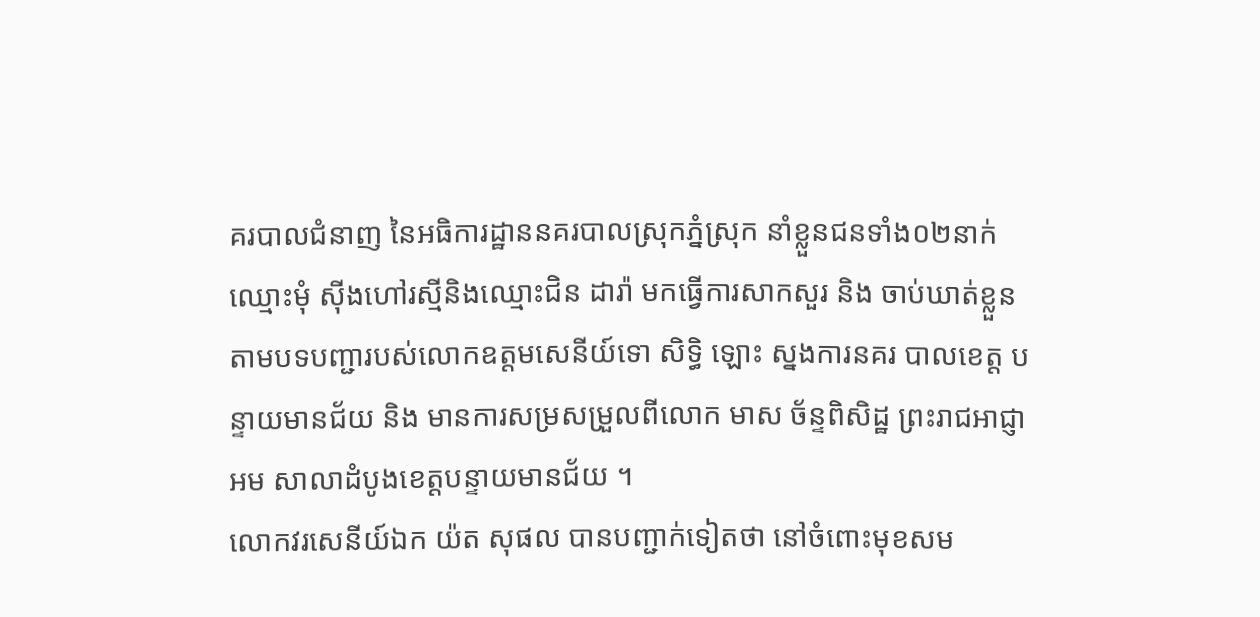គរបាលជំនាញ នៃអធិការដ្ឋាននគរបាលស្រុកភ្នំស្រុក នាំខ្លួនជនទាំង០២នាក់ឈ្មោះមុំ ស៊ីងហៅរស្មីនិងឈ្មោះជិន ដារ៉ា មកធ្វើការសាកសួរ និង ចាប់ឃាត់ខ្លួនតាមបទបញ្ជារបស់លោកឧត្តមសេនីយ៍ទោ សិទ្ធិ ឡោះ ស្នងការនគរ បាលខេត្ត បន្ទាយមានជ័យ និង មានការសម្រសម្រួលពីលោក មាស ច័ន្ទពិសិដ្ឋ ព្រះរាជអាជ្ញាអម សាលាដំបូងខេត្តបន្ទាយមានជ័យ ។
លោកវរសេនីយ៍ឯក យ៉ត សុផល បានបញ្ជាក់ទៀតថា នៅចំពោះមុខសម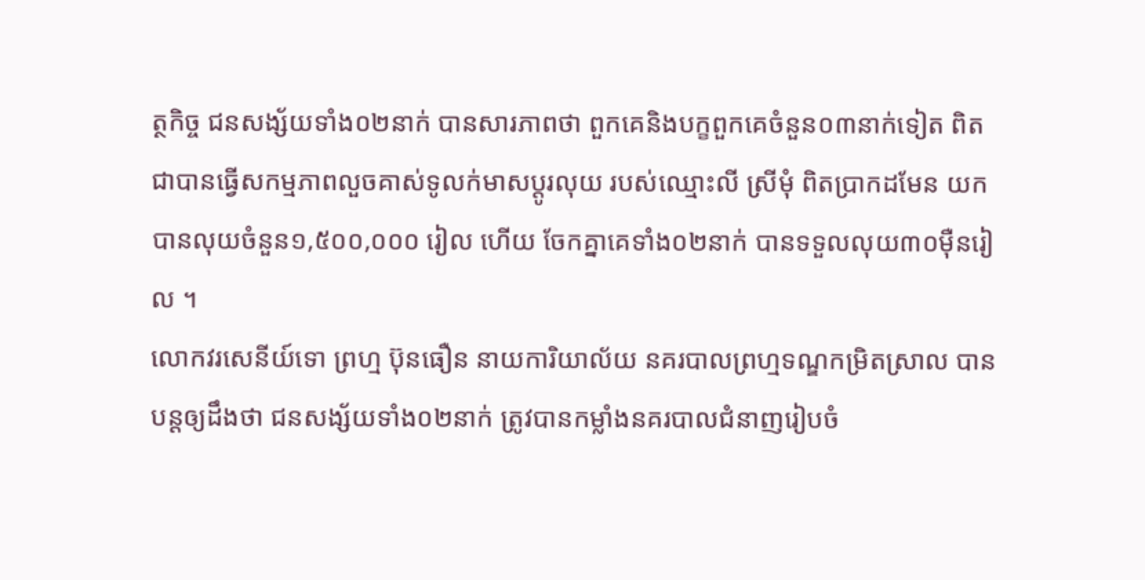ត្ថកិច្ច ជនសង្ស័យទាំង០២នាក់ បានសារភាពថា ពួកគេនិងបក្ខពួកគេចំនួន០៣នាក់ទៀត ពិតជាបានធ្វើសកម្មភាពលួចគាស់ទូលក់មាសប្តូរលុយ របស់ឈ្មោះលី ស្រីមុំ ពិតប្រាកដមែន យកបានលុយចំនួន១,៥០០,០០០ រៀល ហើយ ចែកគ្នាគេទាំង០២នាក់ បានទទួលលុយ៣០ម៉ឺនរៀល ។
លោកវរសេនីយ៍ទោ ព្រហ្ម ប៊ុនធឿន នាយការិយាល័យ នគរបាលព្រហ្មទណ្ឌកម្រិតស្រាល បានបន្តឲ្យដឹងថា ជនសង្ស័យទាំង០២នាក់ ត្រូវបានកម្លាំងនគរបាលជំនាញរៀបចំ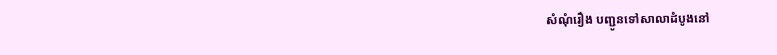សំណុំរឿង បញ្ជូនទៅសាលាដំបូងនៅ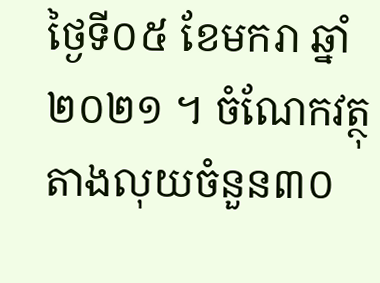ថ្ងៃទី០៥ ខែមករា ឆ្នាំ២០២១ ។ ចំណែកវត្ថុតាងលុយចំនួន៣០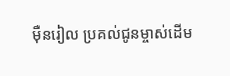ម៉ឺនរៀល ប្រគល់ជូនម្ចាស់ដើម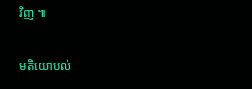វិញ ៕

មតិយោបល់